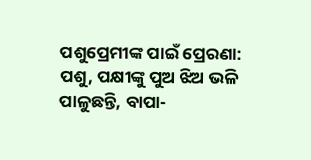ପଶୁପ୍ରେମୀଙ୍କ ପାଇଁ ପ୍ରେରଣା: ପଶୁ, ପକ୍ଷୀଙ୍କୁ ପୁଅ ଝିଅ ଭଳି ପାଳୁଛନ୍ତି, ବାପା-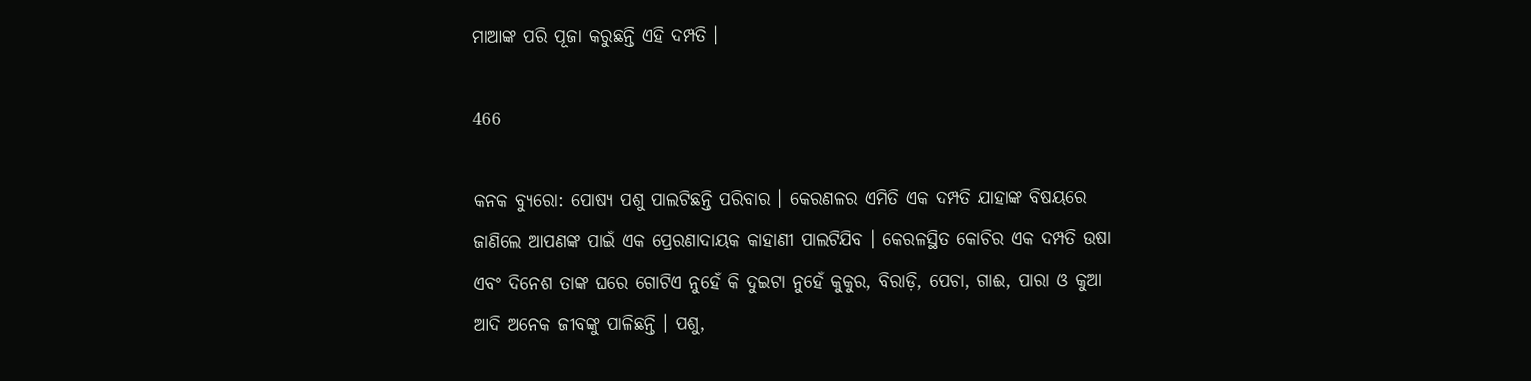ମାଆଙ୍କ ପରି ପୂଜା କରୁଛନ୍ତି ଏହି ଦମ୍ପତି ।

466

କନକ ବ୍ୟୁରୋ: ପୋଷ୍ୟ ପଶୁ ପାଲଟିଛନ୍ତି ପରିବାର । କେରଣଳର ଏମିତି ଏକ ଦମ୍ପତି ଯାହାଙ୍କ ବିଷୟରେ ଜାଣିଲେ ଆପଣଙ୍କ ପାଇଁ ଏକ ପ୍ରେରଣାଦାୟକ କାହାଣୀ ପାଲଟିଯିବ । କେରଳସ୍ଥିତ କୋଚିର ଏକ ଦମ୍ପତି ଉଷା ଏବଂ ଦିନେଶ ତାଙ୍କ ଘରେ ଗୋଟିଏ ନୁହେଁ କି ଦୁଇଟା ନୁହେଁ କୁକୁର, ବିରାଡ଼ି, ପେଚା, ଗାଈ, ପାରା ଓ କୁଆ ଆଦି ଅନେକ ଜୀବଙ୍କୁ ପାଳିଛନ୍ତି । ପଶୁ,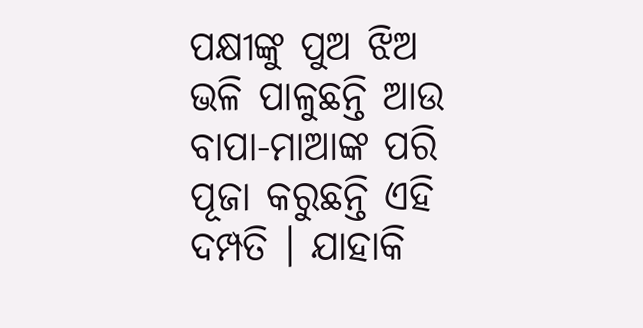ପକ୍ଷୀଙ୍କୁ ପୁଅ ଝିଅ ଭଳି ପାଳୁଛନ୍ତି ଆଉ ବାପା-ମାଆଙ୍କ ପରି ପୂଜା କରୁଛନ୍ତି ଏହି ଦମ୍ପତି । ଯାହାକି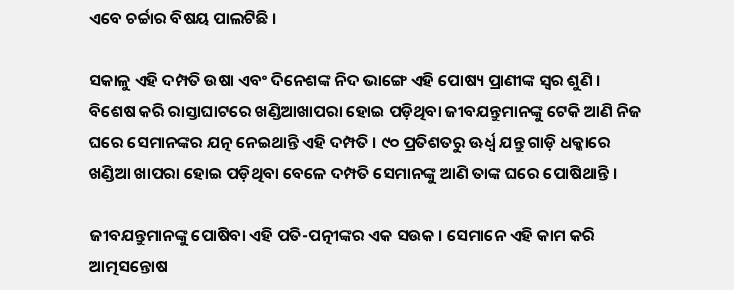ଏବେ ଚର୍ଚ୍ଚାର ବିଷୟ ପାଲଟିଛି ।

ସକାଳୁ ଏହି ଦମ୍ପତି ଉଷା ଏବଂ ଦିନେଶଙ୍କ ନିଦ ଭାଙ୍ଗେ ଏହି ପୋଷ୍ୟ ପ୍ରାଣୀଙ୍କ ସ୍ୱର ଶୁଣି । ବିଶେଷ କରି ରାସ୍ତାଘାଟରେ ଖଣ୍ଡିଆଖାପରା ହୋଇ ପଡ଼ିଥିବା ଜୀବଯନ୍ତୁମାନଙ୍କୁ ଟେକି ଆଣି ନିଜ ଘରେ ସେମାନଙ୍କର ଯତ୍ନ ନେଇଥାନ୍ତି ଏହି ଦମ୍ପତି । ୯୦ ପ୍ରତିଶତରୁ ଊର୍ଧ୍ୱ ଯନ୍ତୁ ଗାଡ଼ି ଧକ୍କାରେ ଖଣ୍ଡିଆ ଖାପରା ହୋଇ ପଡ଼ିଥିବା ବେଳେ ଦମ୍ପତି ସେମାନଙ୍କୁ ଆଣି ତାଙ୍କ ଘରେ ପୋଷିଥାନ୍ତି ।

ଜୀବଯନ୍ତୁମାନଙ୍କୁ ପୋଷିବା ଏହି ପତି-ପତ୍ନୀଙ୍କର ଏକ ସଉକ । ସେମାନେ ଏହି କାମ କରି ଆତ୍ମସନ୍ତୋଷ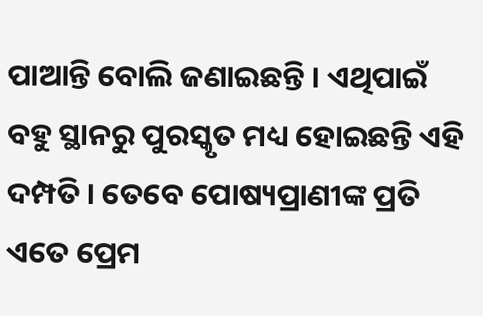ପାଆନ୍ତି ବୋଲି ଜଣାଇଛନ୍ତି । ଏଥିପାଇଁ ବହୁ ସ୍ଥାନରୁ ପୁରସ୍କୃତ ମଧ୍ୟ ହୋଇଛନ୍ତି ଏହି ଦମ୍ପତି । ତେବେ ପୋଷ୍ୟପ୍ରାଣୀଙ୍କ ପ୍ରତି ଏତେ ପ୍ରେମ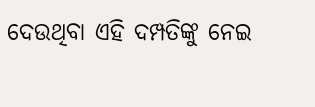ଦେଉଥିବା ଏହି ଦମ୍ପତିଙ୍କୁ ନେଇ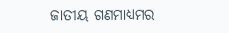ଜାତୀୟ ଗଣମାଧ୍ୟମର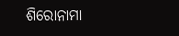ଶିରୋନାମା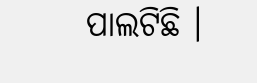ପାଲଟିଛି ।